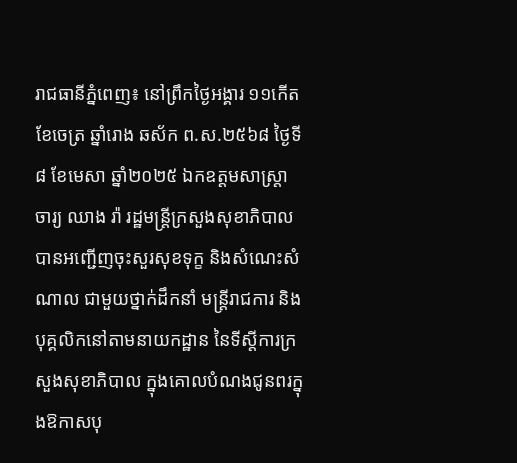រាជធានីភ្នំពេញ៖ នៅព្រឹកថ្ងៃអង្គារ ១១កើត ខែចេត្រ ឆ្នាំរោង ឆស័ក ព.ស.២៥៦៨ ថ្ងៃទី៨ ខែមេសា ឆ្នាំ២០២៥ ឯកឧត្តមសាស្រ្តាចារ្យ ឈាង រ៉ា រដ្ឋមន្រ្តីក្រសួងសុខាភិបាល បានអញ្ជើញចុះសួរសុខទុក្ខ និងសំណេះសំណាល ជាមួយថ្នាក់ដឹកនាំ មន្រ្តីរាជការ និងបុគ្គលិកនៅតាមនាយកដ្ឋាន នៃទីស្តីការក្រសួងសុខាភិបាល ក្នុងគោលបំណងជូនពរក្នុងឱកាសបុ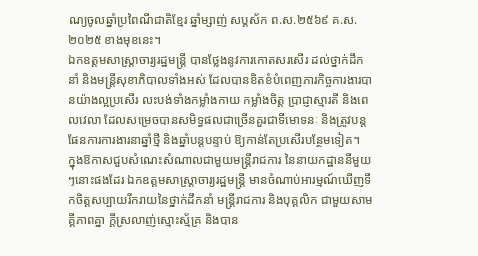ណ្យចូលឆ្នាំប្រពៃណីជាតិខ្មែរ ឆ្នាំម្សាញ់ សប្តស័ក ព.ស.២៥៦៩ គ.ស.២០២៥ ខាងមុខនេះ។
ឯកឧត្តមសាស្រ្តាចារ្យរដ្ឋមន្រ្តី បានថ្លែងនូវការកោតសរសើរ ដល់ថ្នាក់ដឹកនាំ និងមន្រ្តីសុខាភិបាលទាំងអស់ ដែលបានខិតខំបំពេញភារកិច្ចការងារបានយ៉ាងល្អប្រសើរ លះបង់ទាំងកម្លាំងកាយ កម្លាំងចិត្ត ប្រាជ្ញាស្មារតី និងពេលវេលា ដែលសម្រេចបានសមិទ្ធផលជាច្រើនគួរជាទីមោទនៈ និងត្រូវបន្តផែនការការងារនាឆ្នាំថ្មី និងឆ្នាំបន្តបន្ទាប់ ឱ្យកាន់តែប្រសើរបន្ថែមទៀត។
ក្នុងឱកាសជួបសំណេះសំណាលជាមួយមន្ត្រីរាជការ នៃនាយកដ្ឋាននីមួយៗនោះផងដែរ ឯកឧត្តមសាស្ត្រាចារ្យរដ្ឋមន្ត្រី មានចំណាប់អារម្មណ៍ឃើញទឹកចិត្តសប្បាយរីករាយនៃថ្នាក់ដឹកនាំ មន្ត្រីរាជការ និងបុគ្គលិក ជាមួយសាមគ្គីភាពគ្នា ក្តីស្រលាញ់ស្មោះស្ម័គ្រ និងបាន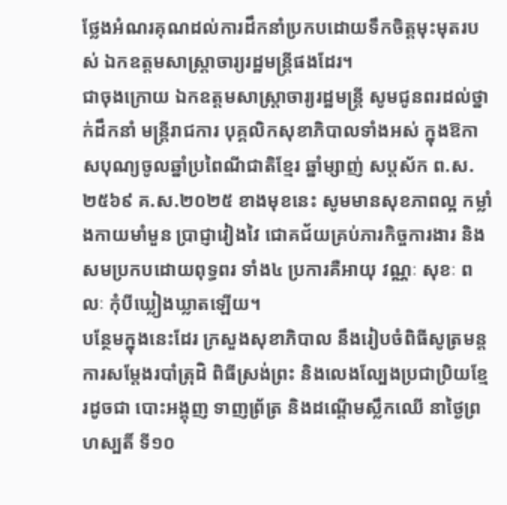ថ្លែងអំណរគុណដល់ការដឹកនាំប្រកបដោយទឹកចិត្តមុះមុតរបស់ ឯកឧត្តមសាស្រ្តាចារ្យរដ្ឋមន្ត្រីផងដែរ។
ជាចុងក្រោយ ឯកឧត្តមសាស្រ្តាចារ្យរដ្ឋមន្រ្តី សូមជូនពរដល់ថ្នាក់ដឹកនាំ មន្ត្រីរាជការ បុគ្គលិកសុខាភិបាលទាំងអស់ ក្នុងឱកាសបុណ្យចូលឆ្នាំប្រពៃណីជាតិខ្មែរ ឆ្នាំម្សាញ់ សប្តស័ក ព.ស.២៥៦៩ គ.ស.២០២៥ ខាងមុខនេះ សូមមានសុខភាពល្អ កម្លាំងកាយមាំមួន ប្រាជ្ញាវៀងវៃ ជោគជ័យគ្រប់ភារកិច្ចការងារ និងសមប្រកបដោយពុទ្ធពរ ទាំង៤ ប្រការគឺអាយុ វណ្ណៈ សុខៈ ពលៈ កុំបីឃ្លៀងឃ្លាតឡើយ។
បន្ថែមក្នុងនេះដែរ ក្រសួងសុខាភិបាល នឹងរៀបចំពិធីសូត្រមន្ត ការសម្ដែងរបាំត្រុដិ ពិធីស្រង់ព្រះ និងលេងល្បែងប្រជាប្រិយខ្មែរដូចជា បោះអង្គុញ ទាញព្រ័ត្រ និងដណ្តើមស្លឹកឈើ នាថ្ងៃព្រហស្បតិ៍ ទី១០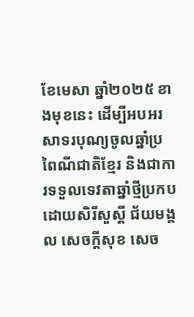ខែមេសា ឆ្នាំ២០២៥ ខាងមុខនេះ ដើម្បីអបអរសាទរបុណ្យចូលឆ្នាំប្រពៃណីជាតិខ្មែរ និងជាការទទួលទេវតាឆ្នាំថ្មីប្រកបដោយសិរីសួស្ដី ជ័យមង្គល សេចក្ដីសុខ សេច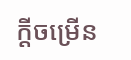ក្ដីចម្រើន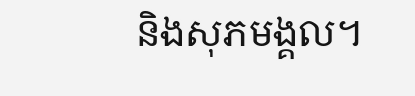និងសុភមង្គល។